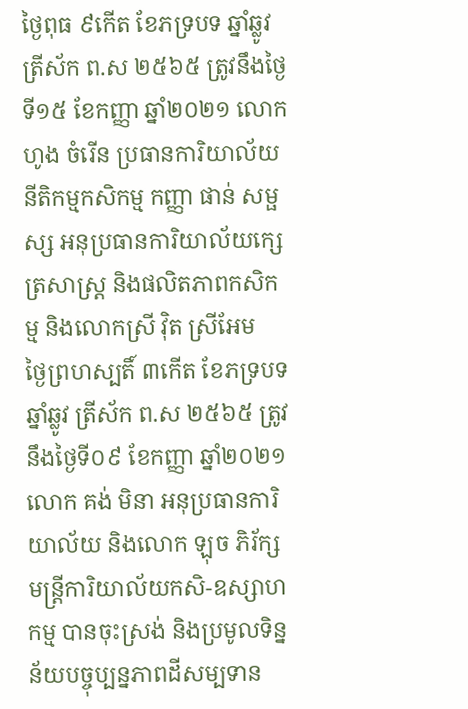ថ្ងៃពុធ ៩កើត ខែភទ្របទ ឆ្នាំឆ្លូវ ត្រីស័ក ព.ស ២៥៦៥ ត្រូវនឹងថ្ងៃទី១៥ ខែកញ្ញា ឆ្នាំ២០២១ លោក ហូង ចំរើន ប្រធានការិយាល័យនីតិកម្មកសិកម្ម កញ្ញា ផាន់ សម្ផស្ស អនុប្រធានការិយាល័យក្សេត្រសាស្រ្ត និងផលិតភាពកសិកម្ម និងលោកស្រី វ៉ិត ស្រីអែម
ថ្ងៃព្រហស្បតិ៍ ៣កើត ខែភទ្របទ ឆ្នាំឆ្លូវ ត្រីស័ក ព.ស ២៥៦៥ ត្រូវនឹងថ្ងៃទី០៩ ខែកញ្ញា ឆ្នាំ២០២១ លោក គង់ មិនា អនុប្រធានការិយាល័យ និងលោក ឡុច ភិរ័ក្ស មន្ត្រីការិយាល័យកសិ-ឧស្សាហកម្ម បានចុះស្រង់ និងប្រមូលទិន្នន័យបច្ចុប្បន្នភាពដីសម្បទាន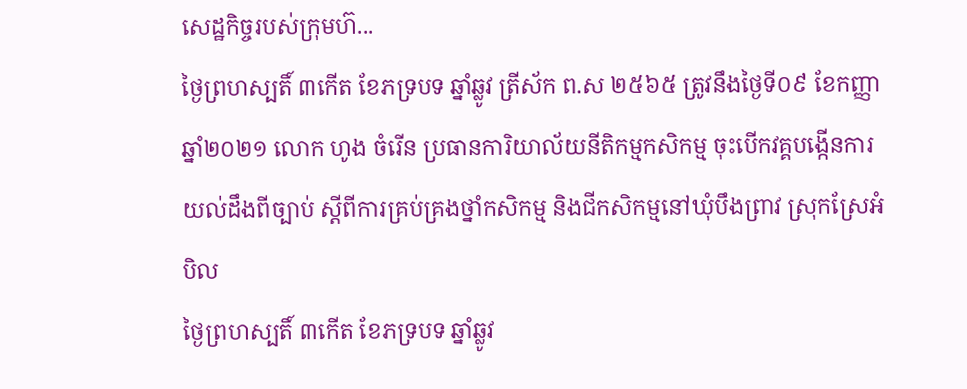សេដ្ឋកិច្ចរបស់ក្រុមហ៊...
ថ្ងៃព្រហស្បតិ៍ ៣កើត ខែភទ្របទ ឆ្នាំឆ្លូវ ត្រីស័ក ព.ស ២៥៦៥ ត្រូវនឹងថ្ងៃទី០៩ ខែកញ្ញា ឆ្នាំ២០២១ លោក ហូង ចំរើន ប្រធានការិយាល័យនីតិកម្មកសិកម្ម ចុះបើកវគ្គបង្កើនការយល់ដឹងពីច្បាប់ ស្តីពីការគ្រប់គ្រងថ្នាំកសិកម្ម និងជីកសិកម្មនៅឃុំបឹងព្រាវ ស្រុកស្រែអំបិល
ថ្ងៃព្រហស្បតិ៍ ៣កើត ខែភទ្របទ ឆ្នាំឆ្លូវ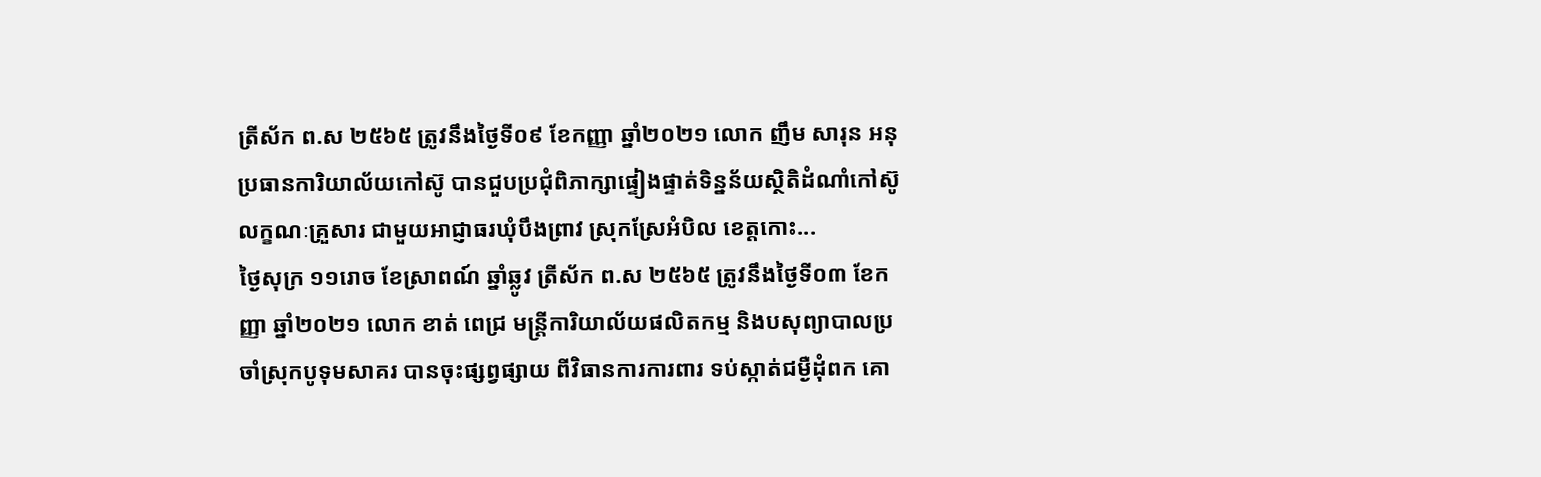ត្រីស័ក ព.ស ២៥៦៥ ត្រូវនឹងថ្ងៃទី០៩ ខែកញ្ញា ឆ្នាំ២០២១ លោក ញឹម សារុន អនុប្រធានការិយាល័យកៅស៊ូ បានជួបប្រជុំពិភាក្សាផ្ទៀងផ្ទាត់ទិន្នន័យសិ្ថតិដំណាំកៅស៊ូលក្ខណៈគ្រួសារ ជាមួយអាជ្ញាធរឃុំបឹងព្រាវ ស្រុកស្រែអំបិល ខេត្តកោះ...
ថ្ងៃសុក្រ ១១រោច ខែស្រាពណ៍ ឆ្នាំឆ្លូវ ត្រីស័ក ព.ស ២៥៦៥ ត្រូវនឹងថ្ងៃទី០៣ ខែកញ្ញា ឆ្នាំ២០២១ លោក ខាត់ ពេជ្រ មន្ត្រីការិយាល័យផលិតកម្ម និងបសុព្យាបាលប្រចាំស្រុកបូទុមសាគរ បានចុះផ្សព្វផ្សាយ ពីវិធានការការពារ ទប់ស្កាត់ជម្ងឺដុំពក គោ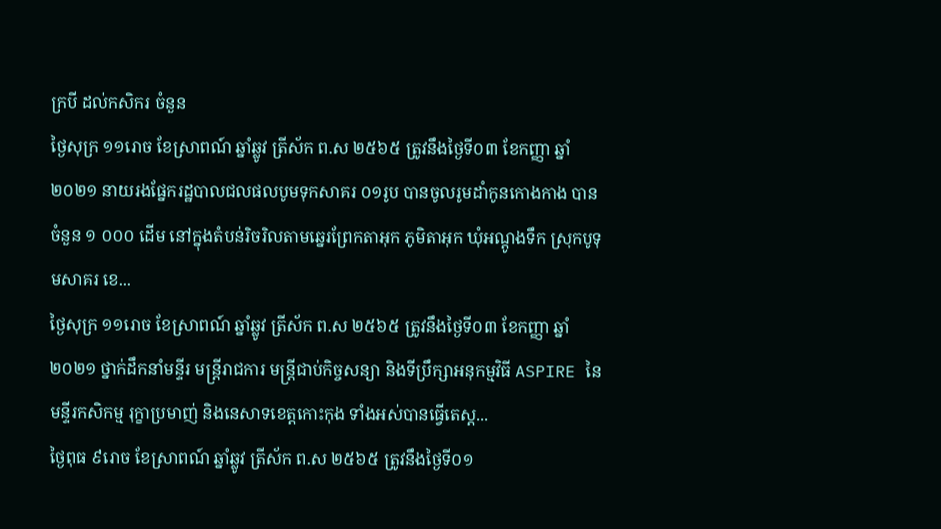ក្របី ដល់កសិករ ចំនួន
ថ្ងៃសុក្រ ១១រោច ខែស្រាពណ៍ ឆ្នាំឆ្លូវ ត្រីស័ក ព.ស ២៥៦៥ ត្រូវនឹងថ្ងៃទី០៣ ខែកញ្ញា ឆ្នាំ២០២១ នាយរងផ្នែករដ្ឋបាលជលផលបូមទុកសាគរ ០១រូប បានចូលរូមដាំកូនកោងកាង បានចំនួន ១ ០០០ ដើម នៅក្នុងតំបន់រិចរិលតាមឆ្នេរព្រែកតាអុក ភូមិតាអុក ឃុំអណ្តូងទឹក ស្រុកបូទុមសាគរ ខេ...
ថ្ងៃសុក្រ ១១រោច ខែស្រាពណ៍ ឆ្នាំឆ្លូវ ត្រីស័ក ព.ស ២៥៦៥ ត្រូវនឹងថ្ងៃទី០៣ ខែកញ្ញា ឆ្នាំ២០២១ ថ្នាក់ដឹកនាំមន្ទីរ មន្ត្រីរាជការ មន្រ្តីជាប់កិច្ចសន្យា និងទីប្រឹក្សាអនុកម្មវិធី ASPIRE នៃមន្ទីរកសិកម្ម រុក្ខាប្រមាញ់ និងនេសាទខេត្តកោះកុង ទាំងអស់បានធ្វើតេស្ត...
ថ្ងៃពុធ ៩រោច ខែស្រាពណ៍ ឆ្នាំឆ្លូវ ត្រីស័ក ព.ស ២៥៦៥ ត្រូវនឹងថ្ងៃទី០១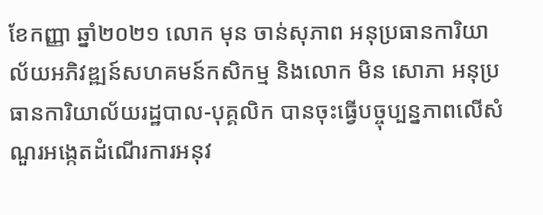ខែកញ្ញា ឆ្នាំ២០២១ លោក មុន ចាន់សុភាព អនុប្រធានការិយាល័យអភិវឌ្ឍន៍សហគមន៍កសិកម្ម និងលោក មិន សោភា អនុប្រធានការិយាល័យរដ្ឋបាល-បុគ្គលិក បានចុះធ្វើបច្ចុប្បន្នភាពលើសំណួរអង្កេតដំណើរការអនុវ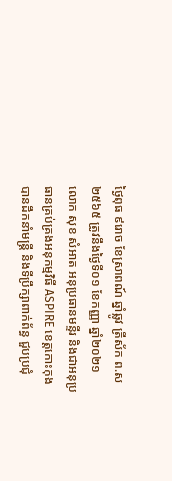ថ្ងៃពុធ ៩រោច ខែស្រាពណ៍ ឆ្នាំឆ្លូវ ត្រីស័ក ព.ស ២៥៦៥ ត្រូវនឹងថ្ងៃទី០១ ខែកញ្ញា ឆ្នាំ២០២១ លោក សុខ សំអាត អនុប្រធានមន្ទីរ និងជាអនុប្រធានគ្រប់គ្រងអនុកម្មវិធី ASPIRE ខេត្តកោះកុង បានដឹកនាំមន្រ្តី និងទីប្រឹក្សាពាក់ព័ន្ធ ជួបប្រជុំ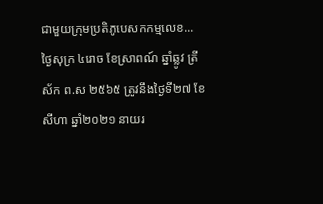ជាមួយក្រុមប្រតិភូបេសកកម្មលេខ...
ថ្ងៃសុក្រ ៤រោច ខែស្រាពណ៍ ឆ្នាំឆ្លូវ ត្រីស័ក ព.ស ២៥៦៥ ត្រូវនឹងថ្ងៃទី២៧ ខែសីហា ឆ្នាំ២០២១ នាយរ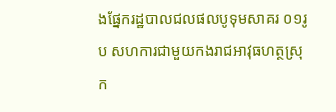ងផ្នែករដ្ឋបាលជលផលបូទុមសាគរ ០១រូប សហការជាមួយកងរាជអាវុធហត្ថស្រុក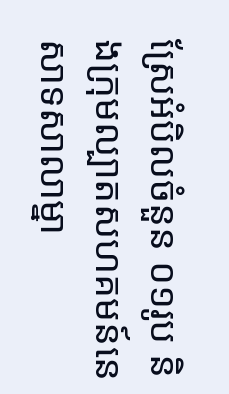ស្រែអំបិលចំនួន ០១រូប និងក្រុមល្បាតសហគមន៍នេសាទសាលាម្នា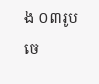ង ០៣រូប ចេ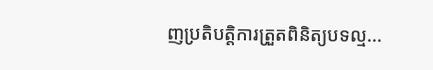ញប្រតិបត្តិការត្រួតពិនិត្យបទល្ម...